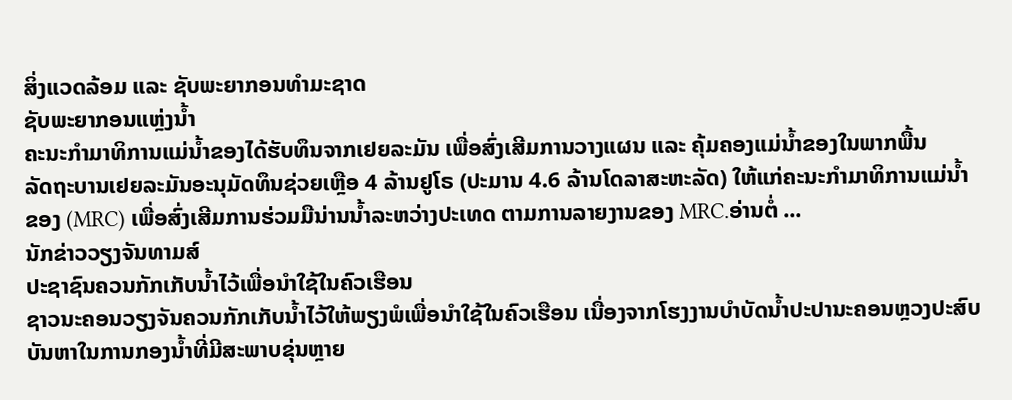ສິ່ງແວດລ້ອມ ແລະ ຊັບພະຍາກອນທຳມະຊາດ
ຊັບພະຍາກອນແຫຼ່ງນ້ຳ
ຄະນະກຳມາທິການແມ່ນ້ຳຂອງໄດ້ຮັບທຶນຈາກເຢຍລະມັນ ເພື່ອສົ່ງເສີມການວາງແຜນ ແລະ ຄຸ້ມຄອງແມ່ນ້ຳຂອງໃນພາກພື້ນ
ລັດຖະບານເຢຍລະມັນອະນຸມັດທຶນຊ່ວຍເຫຼືອ 4 ລ້ານຢູໂຣ (ປະມານ 4.6 ລ້ານໂດລາສະຫະລັດ) ໃຫ້ແກ່ຄະນະກຳມາທິການແມ່ນ້ຳຂອງ (MRC) ເພື່ອສົ່ງເສີມການຮ່ວມມືນ່ານນ້ຳລະຫວ່າງປະເທດ ຕາມການລາຍງານຂອງ MRC.ອ່ານຕໍ່ ...
ນັກຂ່າວວຽງຈັນທາມສ໌
ປະຊາຊົນຄວນກັກເກັບນ້ຳໄວ້ເພື່ອນຳໃຊ້ໃນຄົວເຮືອນ
ຊາວນະຄອນວຽງຈັນຄວນກັກເກັບນ້ຳໄວ້ໃຫ້ພຽງພໍເພື່ອນຳໃຊ້ໃນຄົວເຮືອນ ເນື່ອງຈາກໂຮງງານບຳບັດນ້ຳປະປານະຄອນຫຼວງປະສົບບັນຫາໃນການກອງນ້ຳທີ່ມີສະພາບຂຸ່ນຫຼາຍ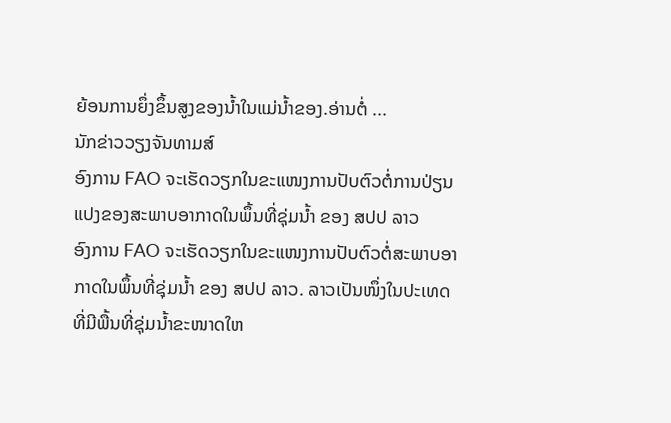ຍ້ອນການຍຶ່ງຂຶ້ນສູງຂອງນ້ຳໃນແມ່ນ້ຳຂອງ.ອ່ານຕໍ່ ...
ນັກຂ່າວວຽງຈັນທາມສ໌
ອົງການ FAO ຈະເຮັດວຽກໃນຂະແໜງການປັບຕົວຕໍ່ການປ່ຽນແປງຂອງສະພາບອາກາດໃນພຶ້ນທີ່ຊຸ່ມນ້ຳ ຂອງ ສປປ ລາວ
ອົງການ FAO ຈະເຮັດວຽກໃນຂະແໜງການປັບຕົວຕໍ່ສະພາບອາກາດໃນພຶ້ນທີ່ຊຸ່ມນ້ຳ ຂອງ ສປປ ລາວ. ລາວເປັນໜຶ່ງໃນປະເທດທີ່ມີພື້ນທີ່ຊຸ່ມນ້ຳຂະໜາດໃຫ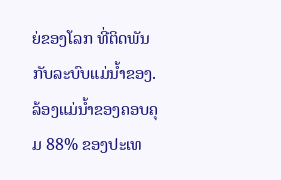ຍ່ຂອງໂລກ ທີ່ຕິດພັນກັບລະບົບແມ່ນ້ຳຂອງ. ລ້ອງແມ່ນ້ຳຂອງຄອບຄຸມ 88% ຂອງປະເທ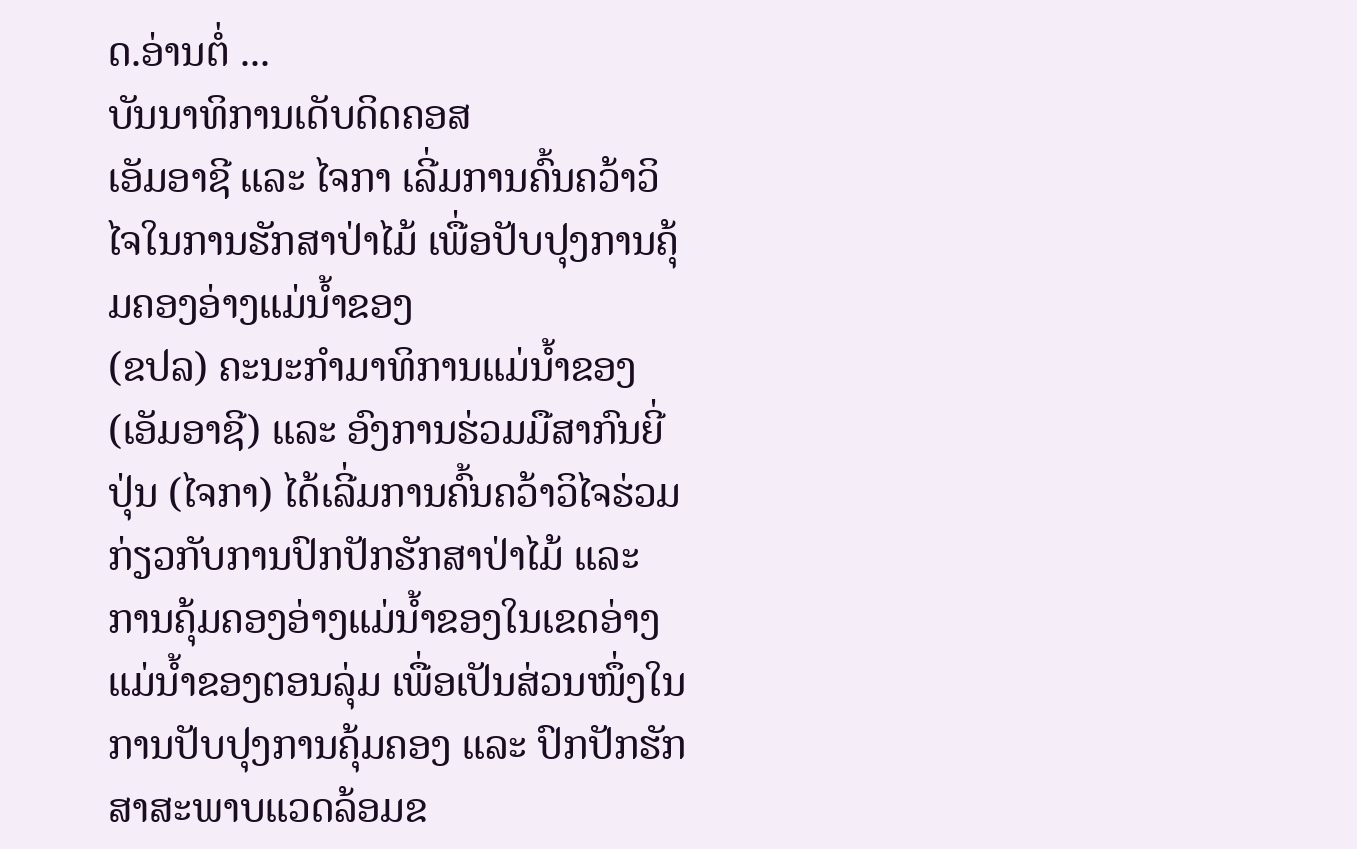ດ.ອ່ານຕໍ່ ...
ບັນນາທິການເດັບດິດຄອສ
ເອັມອາຊີ ແລະ ໄຈກາ ເລີ່ມການຄົ້ນຄວ້າວິໄຈໃນການຮັກສາປ່າໄມ້ ເພື່ອປັບປຸງການຄຸ້ມຄອງອ່າງແມ່ນ້ຳຂອງ
(ຂປລ) ຄະນະກຳມາທິການແມ່ນ້ຳຂອງ (ເອັມອາຊີ) ແລະ ອົງການຮ່ວມມືສາກົນຍີ່ປຸ່ນ (ໄຈກາ) ໄດ້ເລີ່ມການຄົ້ນຄວ້າວິໄຈຮ່ວມ ກ່ຽວກັບການປົກປັກຮັກສາປ່າໄມ້ ແລະ ການຄຸ້ມຄອງອ່າງແມ່ນ້ຳຂອງໃນເຂດອ່າງແມ່ນ້ຳຂອງຕອນລຸ່ມ ເພື່ອເປັນສ່ວນໜຶ່ງໃນການປັບປຸງການຄຸ້ມຄອງ ແລະ ປົກປັກຮັກສາສະພາບແວດລ້ອມຂ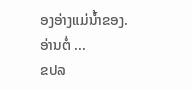ອງອ່າງແມ່ນ້ຳຂອງ.ອ່ານຕໍ່ ...
ຂປລ